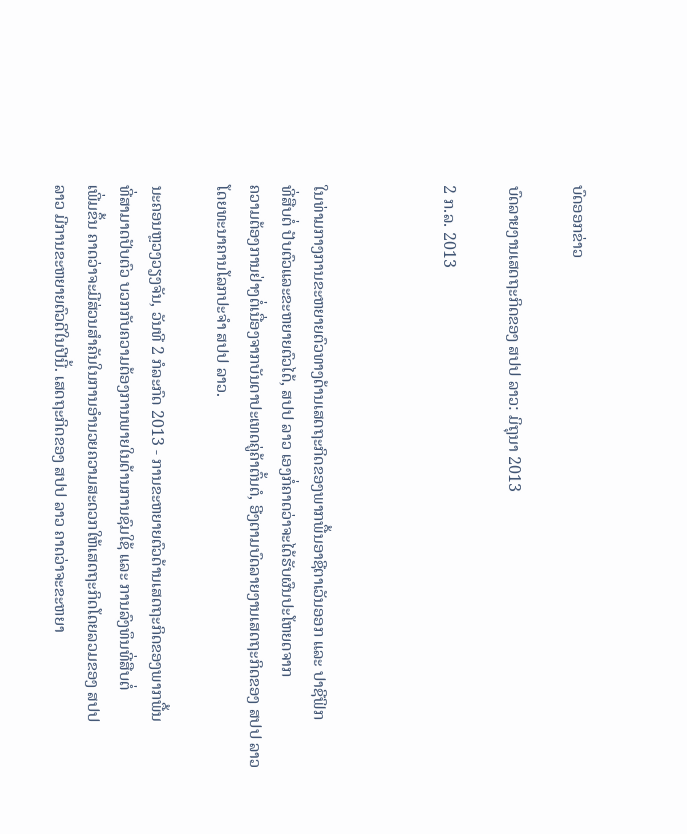ບົດອອກຂ່າວ

ບົດລາຍງານເສດຖະກິດຂອງ ສປປ ລາວ: ມິຖຸນາ 2013

2 ກ.ລ. 2013



ໃນທ່າມກາງການຂະຫຍາຍຕົວທາງດ້ານເສດຖະກິດຂອງພາກພື້ນອາຊີຕາເວັນອອກ ແລະ ປາຊີຟິກ
ທີ່ສືບຕໍ່ ປັບຕົວແລະຂະຫຍາຍຕົວໄດ້, ສປປ ລາວ ເອງກໍ່ຄາດວ່າຈະໄດ້ຮັບຜົນປະໂຫຍດຈາກ
ຄວາມຕ້ອງການຢ່າງຕໍ່ເນື່ອງຈາກບັນດາປະເທດຄູ່ຄ້າຕົ້ນຕໍ, ອີງຕາມບົດລາຍງານເສດຖະກິດຂອງ ສປປ ລາວ ໂດຍທະນາຄານໂລກປະຈຳ ສປປ ລາວ.

ນະຄອນຫຼວງວຽງຈັນ, ວັນທີ 2 ກໍລະກົດ 2013 - ການຂະຫຍາຍຕົວດ້ານເສດຖະກິດຂອງພາກພື້ນ
ທີ່ສາມາດປັບຕົວ ບວກກັບຄວາມຕ້ອງການພາຍໃນດ້ານການຊົມໃຊ້ ແລະ ການລົງທຶນທີ່ສືບຕໍ່
ເພີ່ມຂຶ້ນ ຄາດວ່າຈະມີສ່ວນສຳຄັນໃນການອຳນວຍຄວາມສະດວກໃຫ້ເສດຖະກິດໂດຍລວມຂອງ ສປປ
ລາວ ມີການຂະຫຍາຍຕົວດີໃນປີນີ້. ເສດຖະກິດຂອງ ສປປ ລາວ ຄາດວ່າຈະຂະຫຍາ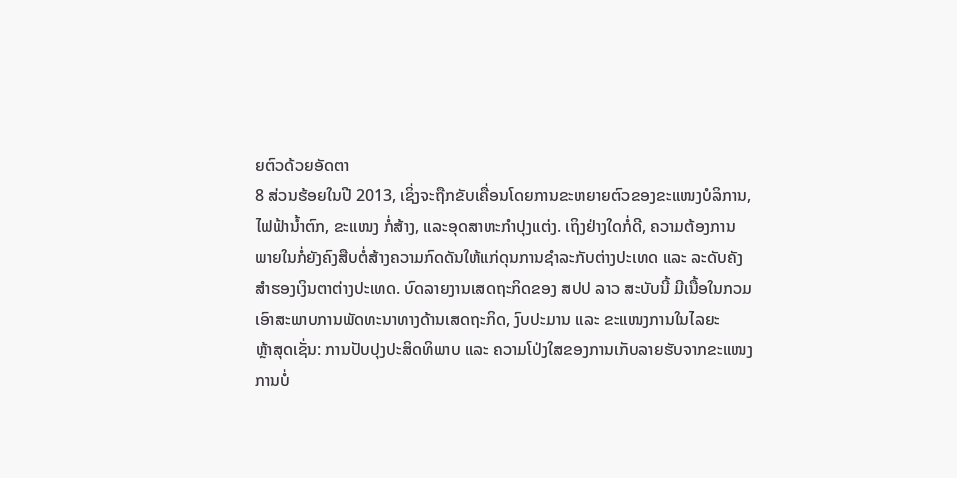ຍຕົວດ້ວຍອັດຕາ
8 ສ່ວນຮ້ອຍໃນປີ 2013, ເຊິ່ງຈະຖືກຂັບເຄື່ອນໂດຍການຂະຫຍາຍຕົວຂອງຂະແໜງບໍລິການ,
ໄຟຟ້ານ້ຳຕົກ, ຂະແໜງ ກໍ່ສ້າງ, ແລະອຸດສາຫະກຳປຸງແຕ່ງ. ເຖິງຢ່າງໃດກໍ່ດີ, ຄວາມຕ້ອງການ
ພາຍໃນກໍ່ຍັງຄົງສືບຕໍ່ສ້າງຄວາມກົດດັນໃຫ້ແກ່ດຸນການຊຳລະກັບຕ່າງປະເທດ ແລະ ລະດັບຄັງ
ສຳຮອງເງິນຕາຕ່າງປະເທດ. ບົດລາຍງານເສດຖະກິດຂອງ ສປປ ລາວ ສະບັບນີ້ ມີເນື້ອໃນກວມ
ເອົາສະພາບການພັດທະນາທາງດ້ານເສດຖະກິດ, ງົບປະມານ ແລະ ຂະແໜງການໃນໄລຍະ
ຫຼ້າສຸດເຊັ່ນ: ການປັບປຸງປະສິດທິພາບ ແລະ ຄວາມໂປ່ງໃສຂອງການເກັບລາຍຮັບຈາກຂະແໜງ
ການບໍ່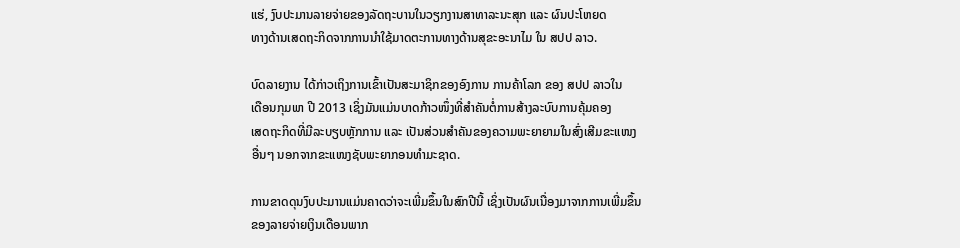ແຮ່, ງົບປະມານລາຍຈ່າຍຂອງລັດຖະບານໃນວຽກງານສາທາລະນະສຸກ ແລະ ຜົນປະໂຫຍດ
ທາງດ້ານເສດຖະກິດຈາກການນຳໃຊ້ມາດຕະການທາງດ້ານສຸຂະອະນາໄມ ໃນ ສປປ ລາວ.

ບົດລາຍງານ ໄດ້ກ່າວເຖິງການເຂົ້າເປັນສະມາຊິກຂອງອົງການ ການຄ້າໂລກ ຂອງ ສປປ ລາວໃນ
ເດືອນກຸມພາ ປີ 2013 ເຊິ່ງມັນແມ່ນບາດກ້າວໜຶ່ງທີ່ສຳຄັນຕໍ່ການສ້າງລະບົບການຄຸ້ມຄອງ
ເສດຖະກິດທີ່ມີລະບຽບຫຼັກການ ແລະ ເປັນສ່ວນສຳຄັນຂອງຄວາມພະຍາຍາມໃນສົ່ງເສີມຂະແໜງ
ອື່ນໆ ນອກຈາກຂະແໜງຊັບພະຍາກອນທຳມະຊາດ.

ການຂາດດຸນງົບປະມານແມ່ນຄາດວ່າຈະເພີ່ມຂຶ້ນໃນສົກປີນີ້ ເຊິ່ງເປັນຜົນເນື່ອງມາຈາກການເພີ່ມຂຶ້ນ
ຂອງລາຍຈ່າຍເງິນເດືອນພາກ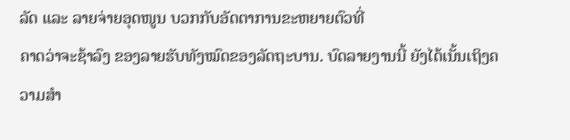ລັດ ແລະ ລາຍຈ່າຍອຸດໜູນ ບວກກັບອັດຕາການຂະຫຍາຍຕົວທີ່
ຄາດວ່າຈະຊ້າລົງ ຂອງລາຍຮັບທັງໝົດຂອງລັດຖະບານ. ບົດລາຍງານນີ້ ຍັງໄດ້ເນັ້ນເຖິງຄວາມສຳ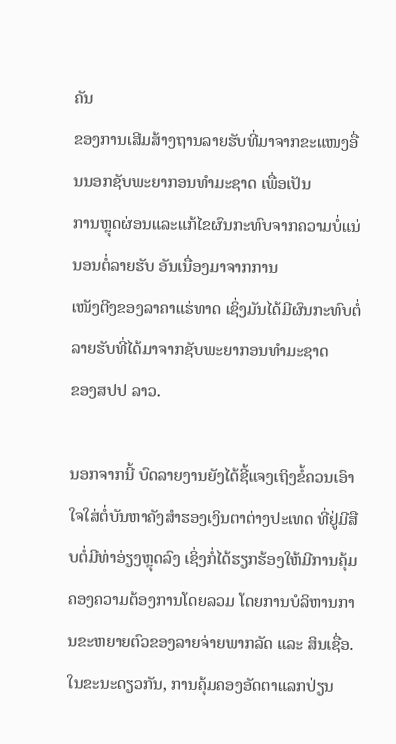ຄັນ
ຂອງການເສີມສ້າງຖານລາຍຮັບທີ່ມາຈາກຂະແໜງອື່ນນອກຊັບພະຍາກອນທຳມະຊາດ ເພື່ອເປັນ
ການຫຼຸດຜ່ອນແລະແກ້ໄຂຜົນກະທົບຈາກຄວາມບໍ່ແນ່ນອນຕໍ່ລາຍຮັບ ອັນເນື່ອງມາຈາກການ
ເໜັງຕີງຂອງລາຄາແຮ່ທາດ ເຊິ່ງມັນໄດ້ມີຜົນກະທົບຕໍ່ລາຍຮັບທີ່ໄດ້ມາຈາກຊັບພະຍາກອນທຳມະຊາດ
ຂອງສປປ ລາວ.

ນອກຈາກນີ້ ບົດລາຍງານຍັງໄດ້ຊີ້ແຈງເຖິງຂໍ້ຄວນເອົາໃຈໃສ່ຕໍ່ບັນຫາຄັງສຳຮອງເງິນຕາຕ່າງປະເທດ ທີ່ຢູ່ມີສືບຕໍ່ມີທ່າອ່ຽງຫຼຸດລົງ ເຊິ່ງກໍ່ໄດ້ຮຽກຮ້ອງໃຫ້ມີການຄຸ້ມຄອງຄວາມຕ້ອງການໂດຍລວມ ໂດຍການບໍລິຫານການຂະຫຍາຍຕົວຂອງລາຍຈ່າຍພາກລັດ ແລະ ສິນເຊື່ອ. ໃນຂະນະດຽວກັນ, ການຄຸ້ມຄອງອັດຕາແລກປ່ຽນ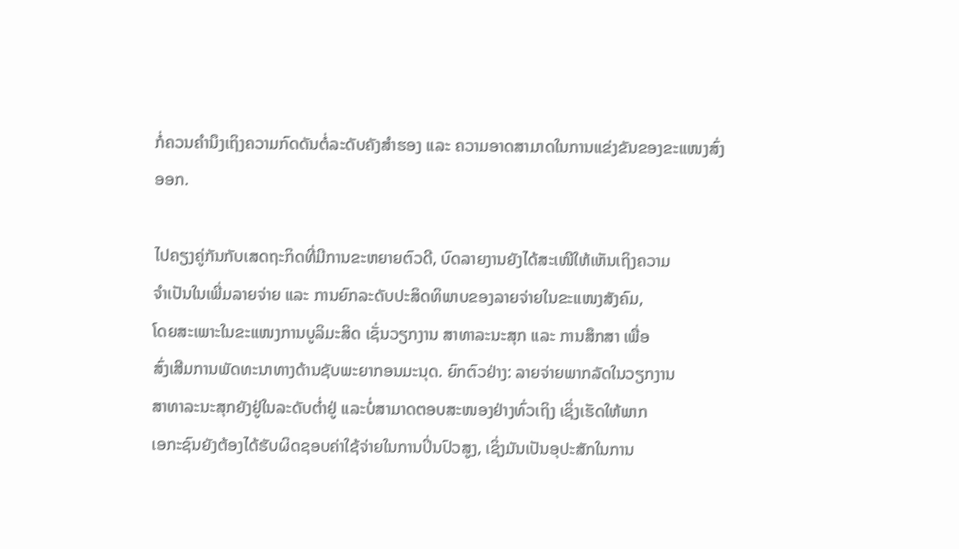ກໍ່ຄວນຄຳນຶງເຖິງຄວາມກົດດັນຕໍ່ລະດັບຄັງສຳຮອງ ແລະ ຄວາມອາດສາມາດໃນການແຂ່ງຂັນຂອງຂະແໜງສົ່ງອອກ.

ໄປຄຽງຄູ່ກັນກັບເສດຖະກິດທີ່ມີການຂະຫຍາຍຕົວດີ, ບົດລາຍງານຍັງໄດ້ສະເໜີໃຫ້ເຫັນເຖິງຄວາມ
ຈຳເປັນໃນເພີ່ມລາຍຈ່າຍ ແລະ ການຍົກລະດັບປະສິດທິພາບຂອງລາຍຈ່າຍໃນຂະແໜງສັງຄົມ,
ໂດຍສະເພາະໃນຂະແໜງການບູລິມະສິດ ເຊັ່ນວຽກງານ ສາທາລະນະສຸກ ແລະ ການສຶກສາ ເພື່ອ
ສົ່ງເສີມການພັດທະນາທາງດ້ານຊັບພະຍາກອນມະນຸດ. ຍົກຕົວຢ່າງ: ລາຍຈ່າຍພາກລັດໃນວຽກງານ
ສາທາລະນະສຸກຍັງຢູ່ໃນລະດັບຕ່ຳຢູ່ ແລະບໍ່ສາມາດຕອບສະໜອງຢ່າງທົ່ວເຖິງ ເຊິ່ງເຮັດໃຫ້ພາກ
ເອກະຊົນຍັງຕ້ອງໄດ້ຮັບຜິດຊອບຄ່າໃຊ້ຈ່າຍໃນການປິ່ນປົວສູງ, ເຊິ່ງມັນເປັນອຸປະສັກໃນການ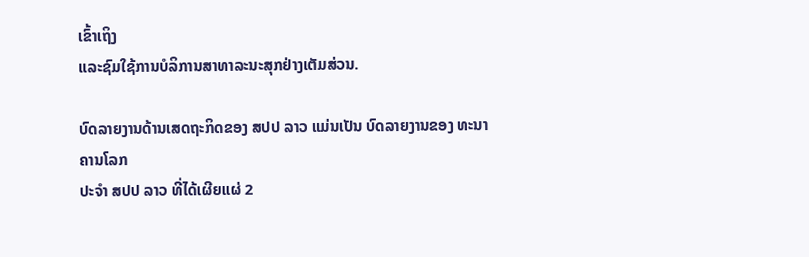ເຂົ້າເຖິງ
ແລະຊົມໃຊ້ການບໍລິການສາທາລະນະສຸກຢ່າງເຕັມສ່ວນ.

ບົດລາຍງານດ້ານເສດຖະກິດຂອງ ສປປ ລາວ ແມ່ນເປັນ ບົດລາຍງານຂອງ ທະນາຄານໂລກ
ປະຈຳ ສປປ ລາວ ທີ່ໄດ້ເຜີຍແຜ່ 2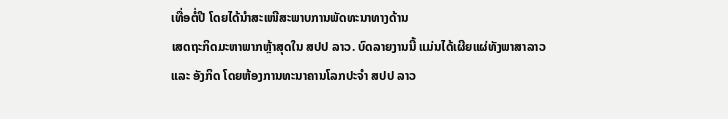ເທື່ອຕໍ່ປີ ໂດຍໄດ້ນຳສະເໜີສະພາບການພັດທະນາທາງດ້ານ
ເສດຖະກິດມະຫາພາກຫຼ້າສຸດໃນ ສປປ ລາວ. ບົດລາຍງານນີ້ ແມ່ນໄດ້ເຜີຍແຜ່ທັງພາສາລາວ
ແລະ ອັງກິດ ໂດຍຫ້ອງການທະນາຄານໂລກປະຈຳ ສປປ ລາວ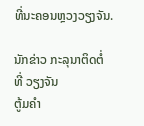ທີ່ນະຄອນຫຼວງວຽງຈັນ.

ນັກຂ່າວ ກະລຸນາຕິດຕໍ່
ທີ່ ວຽງຈັນ
ຕູ້ມຄຳ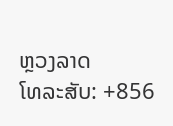ຫຼວງລາດ
ໂທລະສັບ: +856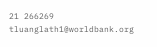21 266269
tluanglath1@worldbank.org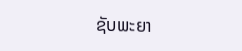ຊັບພະຍາ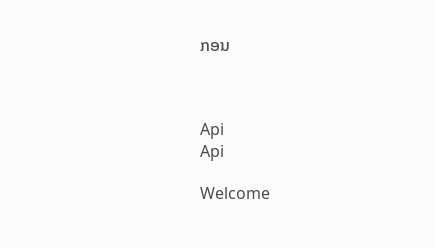ກອນ



Api
Api

Welcome